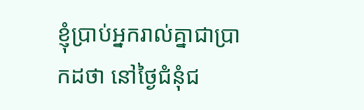ខ្ញុំប្រាប់អ្នករាល់គ្នាជាប្រាកដថា នៅថ្ងៃជំនុំជ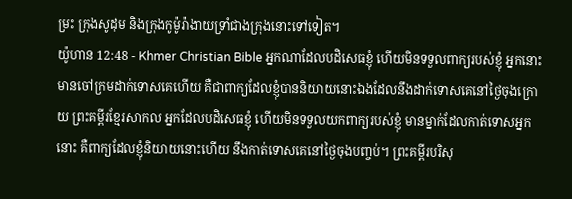ម្រះ ក្រុងសូដុម និងក្រុងកូម៉ូរ៉ាងាយទ្រាំជាងក្រុងនោះទៅទៀត។
យ៉ូហាន 12:48 - Khmer Christian Bible អ្នកណាដែលបដិសេធខ្ញុំ ហើយមិនទទួលពាក្យរបស់ខ្ញុំ អ្នកនោះមានចៅក្រមដាក់ទោសគេហើយ គឺជាពាក្យដែលខ្ញុំបាននិយាយនោះឯងដែលនឹងដាក់ទោសគេនៅថ្ងៃចុងក្រោយ ព្រះគម្ពីរខ្មែរសាកល អ្នកដែលបដិសេធខ្ញុំ ហើយមិនទទួលយកពាក្យរបស់ខ្ញុំ មានម្នាក់ដែលកាត់ទោសអ្នកនោះ គឺពាក្យដែលខ្ញុំនិយាយនោះហើយ នឹងកាត់ទោសគេនៅថ្ងៃចុងបញ្ចប់។ ព្រះគម្ពីរបរិសុ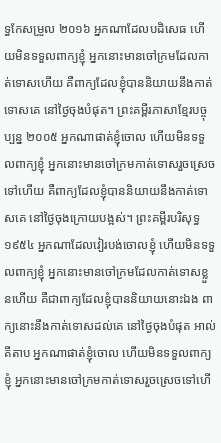ទ្ធកែសម្រួល ២០១៦ អ្នកណាដែលបដិសេធ ហើយមិនទទួលពាក្យខ្ញុំ អ្នកនោះមានចៅក្រមដែលកាត់ទោសហើយ គឺពាក្យដែលខ្ញុំបាននិយាយនឹងកាត់ទោសគេ នៅថ្ងៃចុងបំផុត។ ព្រះគម្ពីរភាសាខ្មែរបច្ចុប្បន្ន ២០០៥ អ្នកណាផាត់ខ្ញុំចោល ហើយមិនទទួលពាក្យខ្ញុំ អ្នកនោះមានចៅក្រមកាត់ទោសរួចស្រេចទៅហើយ គឺពាក្យដែលខ្ញុំបាននិយាយនឹងកាត់ទោសគេ នៅថ្ងៃចុងក្រោយបង្អស់។ ព្រះគម្ពីរបរិសុទ្ធ ១៩៥៤ អ្នកណាដែលវៀរបង់ចោលខ្ញុំ ហើយមិនទទួលពាក្យខ្ញុំ អ្នកនោះមានចៅក្រមដែលកាត់ទោសខ្លួនហើយ គឺជាពាក្យដែលខ្ញុំបាននិយាយនោះឯង ពាក្យនោះនឹងកាត់ទោសដល់គេ នៅថ្ងៃចុងបំផុត អាល់គីតាប អ្នកណាផាត់ខ្ញុំចោល ហើយមិនទទួលពាក្យខ្ញុំ អ្នកនោះមានចៅក្រមកាត់ទោសរួចស្រេចទៅហើ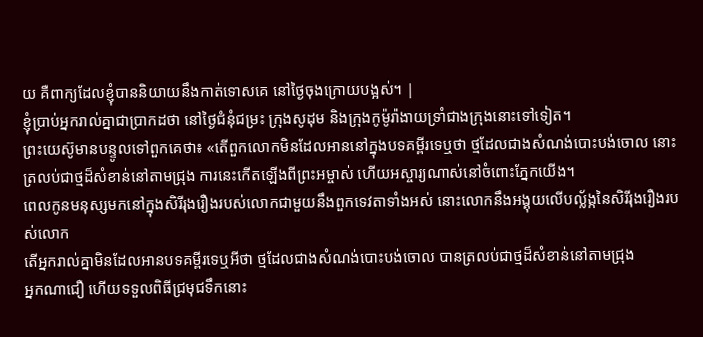យ គឺពាក្យដែលខ្ញុំបាននិយាយនឹងកាត់ទោសគេ នៅថ្ងៃចុងក្រោយបង្អស់។ |
ខ្ញុំប្រាប់អ្នករាល់គ្នាជាប្រាកដថា នៅថ្ងៃជំនុំជម្រះ ក្រុងសូដុម និងក្រុងកូម៉ូរ៉ាងាយទ្រាំជាងក្រុងនោះទៅទៀត។
ព្រះយេស៊ូមានបន្ទូលទៅពួកគេថា៖ «តើពួកលោកមិនដែលអាននៅក្នុងបទគម្ពីរទេឬថា ថ្មដែលជាងសំណង់បោះបង់ចោល នោះត្រលប់ជាថ្មដ៏សំខាន់នៅតាមជ្រុង ការនេះកើតឡើងពីព្រះអម្ចាស់ ហើយអស្ចារ្យណាស់នៅចំពោះភ្នែកយើង។
ពេលកូនមនុស្សមកនៅក្នុងសិរីរុងរឿងរបស់លោកជាមួយនឹងពួកទេវតាទាំងអស់ នោះលោកនឹងអង្គុយលើបល្ល័ង្កនៃសិរីរុងរឿងរបស់លោក
តើអ្នករាល់គ្នាមិនដែលអានបទគម្ពីរទេឬអីថា ថ្មដែលជាងសំណង់បោះបង់ចោល បានត្រលប់ជាថ្មដ៏សំខាន់នៅតាមជ្រុង
អ្នកណាជឿ ហើយទទួលពិធីជ្រមុជទឹកនោះ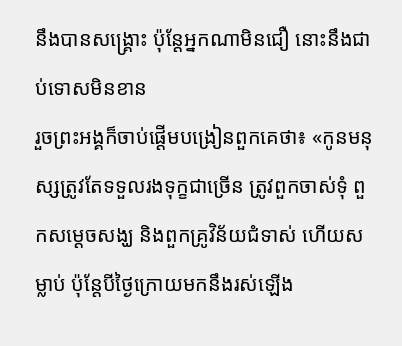នឹងបានសង្គ្រោះ ប៉ុន្ដែអ្នកណាមិនជឿ នោះនឹងជាប់ទោសមិនខាន
រួចព្រះអង្គក៏ចាប់ផ្ដើមបង្រៀនពួកគេថា៖ «កូនមនុស្សត្រូវតែទទួលរងទុក្ខជាច្រើន ត្រូវពួកចាស់ទុំ ពួកសម្ដេចសង្ឃ និងពួកគ្រូវិន័យជំទាស់ ហើយសម្លាប់ ប៉ុន្ដែបីថ្ងៃក្រោយមកនឹងរស់ឡើង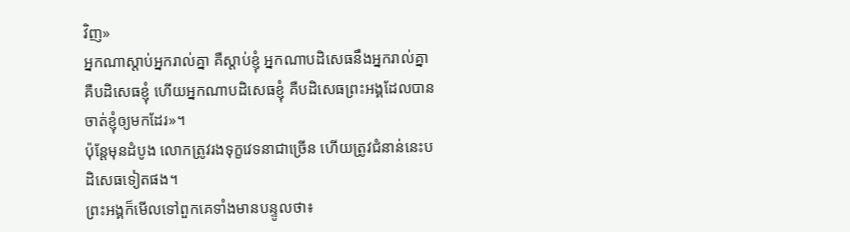វិញ»
អ្នកណាស្ដាប់អ្នករាល់គ្នា គឺស្ដាប់ខ្ញុំ អ្នកណាបដិសេធនឹងអ្នករាល់គ្នា គឺបដិសេធខ្ញុំ ហើយអ្នកណាបដិសេធខ្ញុំ គឺបដិសេធព្រះអង្គដែលបានចាត់ខ្ញុំឲ្យមកដែរ»។
ប៉ុន្ដែមុនដំបូង លោកត្រូវរងទុក្ខវេទនាជាច្រើន ហើយត្រូវជំនាន់នេះបដិសេធទៀតផង។
ព្រះអង្គក៏មើលទៅពួកគេទាំងមានបន្ទូលថា៖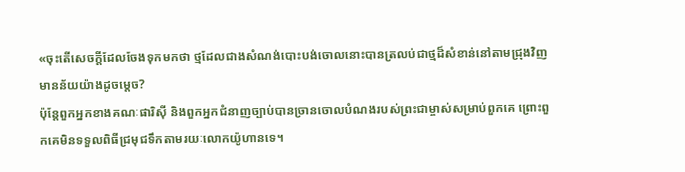«ចុះតើសេចក្ដីដែលចែងទុកមកថា ថ្មដែលជាងសំណង់បោះបង់ចោលនោះបានត្រលប់ជាថ្មដ៏សំខាន់នៅតាមជ្រុងវិញ មានន័យយ៉ាងដូចម្ដេច?
ប៉ុន្ដែពួកអ្នកខាងគណៈផារិស៊ី និងពួកអ្នកជំនាញច្បាប់បានច្រានចោលបំណងរបស់ព្រះជាម្ចាស់សម្រាប់ពួកគេ ព្រោះពួកគេមិនទទួលពិធីជ្រមុជទឹកតាមរយៈលោកយ៉ូហានទេ។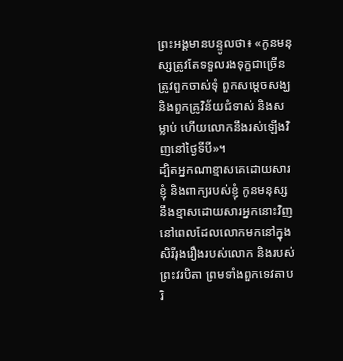ព្រះអង្គមានបន្ទូលថា៖ «កូនមនុស្សត្រូវតែទទួលរងទុក្ខជាច្រើន ត្រូវពួកចាស់ទុំ ពួកសម្ដេចសង្ឃ និងពួកគ្រូវិន័យជំទាស់ និងសម្លាប់ ហើយលោកនឹងរស់ឡើងវិញនៅថ្ងៃទីបី»។
ដ្បិតអ្នកណាខ្មាសគេដោយសារខ្ញុំ និងពាក្យរបស់ខ្ញុំ កូនមនុស្សនឹងខ្មាសដោយសារអ្នកនោះវិញ នៅពេលដែលលោកមកនៅក្នុងសិរីរុងរឿងរបស់លោក និងរបស់ព្រះវរបិតា ព្រមទាំងពួកទេវតាបរិ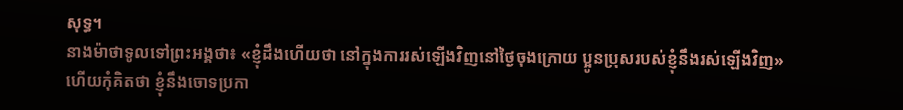សុទ្ធ។
នាងម៉ាថាទូលទៅព្រះអង្គថា៖ «ខ្ញុំដឹងហើយថា នៅក្នុងការរស់ឡើងវិញនៅថ្ងៃចុងក្រោយ ប្អូនប្រុសរបស់ខ្ញុំនឹងរស់ឡើងវិញ»
ហើយកុំគិតថា ខ្ញុំនឹងចោទប្រកា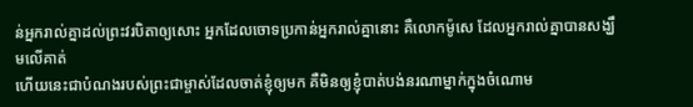ន់អ្នករាល់គ្នាដល់ព្រះវរបិតាឲ្យសោះ អ្នកដែលចោទប្រកាន់អ្នករាល់គ្នានោះ គឺលោកម៉ូសេ ដែលអ្នករាល់គ្នាបានសង្ឃឹមលើគាត់
ហើយនេះជាបំណងរបស់ព្រះជាម្ចាស់ដែលចាត់ខ្ញុំឲ្យមក គឺមិនឲ្យខ្ញុំបាត់បង់នរណាម្នាក់ក្នុងចំណោម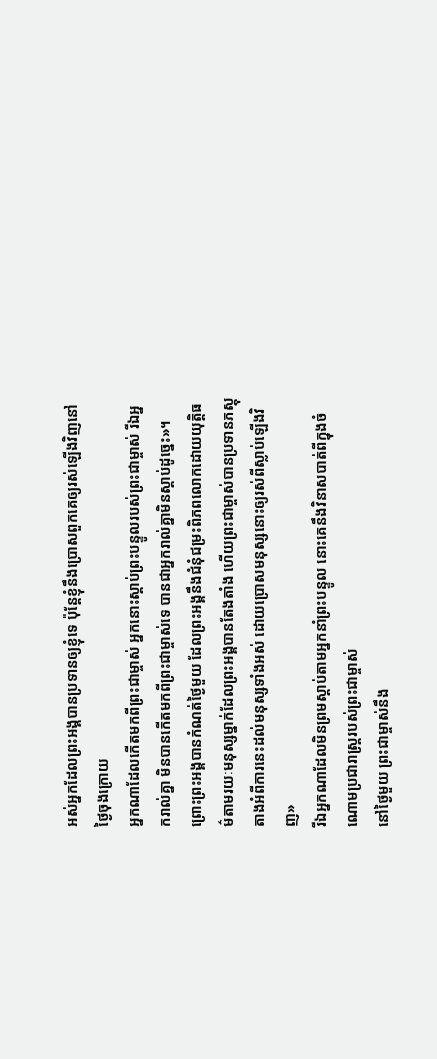អស់អ្នកដែលព្រះអង្គបានប្រទានឲ្យខ្ញុំទេ ប៉ុន្ដែខ្ញុំនឹងប្រោសពួកគេឲ្យរស់ឡើងវិញនៅថ្ងៃចុងក្រោយ
អ្នកណាដែលកើតមកពីព្រះជាម្ចាស់ អ្នកនោះស្តាប់ព្រះបន្ទូលរបស់ព្រះជាម្ចាស់ រីឯអ្នករាល់គ្នា មិនបានកើតមកពីព្រះជាម្ចាស់ទេ បានជាអ្នករាល់គ្នាមិនស្ដាប់ដូច្នេះ»។
ព្រោះព្រះអង្គបានកំណត់ថ្ងៃមួយ ដែលព្រះអង្គនឹងជំនុំជម្រះពិភពលោកដោយយុត្ដិធម៌តាមរយៈមនុស្សម្នាក់ដែលព្រះអង្គបានតែងតាំង ហើយព្រះជាម្ចាស់បានប្រទានភស្ដុតាងអំពីការនេះដល់មនុស្សទាំងអស់ ដោយប្រោសមនុស្សនោះឲ្យរស់ពីស្លាប់ឡើងវិញ»
រីឯអ្នកណាដែលមិនព្រមស្ដាប់តាមអ្នកនាំព្រះបន្ទូល នោះគេនឹងវិនាសបាត់ពីក្នុងចំណោមប្រជារាស្ដ្ររបស់ព្រះជាម្ចាស់
នៅថ្ងៃមួយ ព្រះជាម្ចាស់នឹង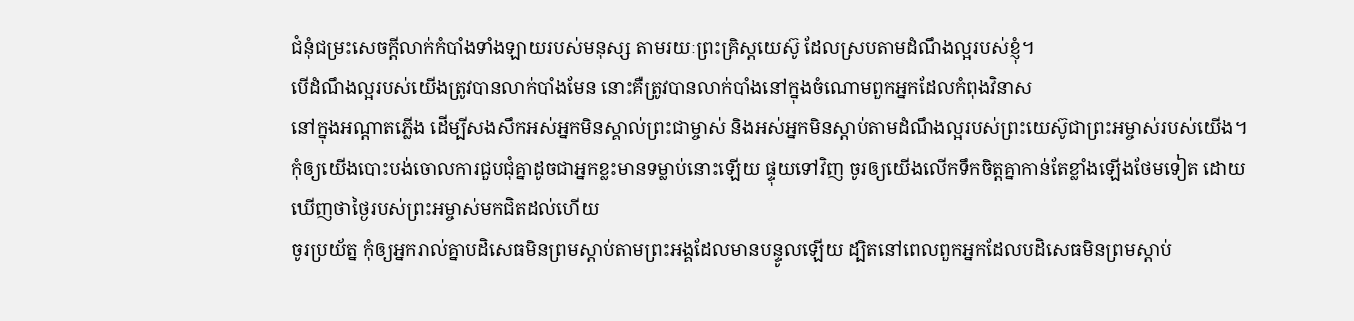ជំនុំជម្រះសេចក្ដីលាក់កំបាំងទាំងឡាយរបស់មនុស្ស តាមរយៈព្រះគ្រិស្ដយេស៊ូ ដែលស្របតាមដំណឹងល្អរបស់ខ្ញុំ។
បើដំណឹងល្អរបស់យើងត្រូវបានលាក់បាំងមែន នោះគឺត្រូវបានលាក់បាំងនៅក្នុងចំណោមពួកអ្នកដែលកំពុងវិនាស
នៅក្នុងអណ្ដាតភ្លើង ដើម្បីសងសឹកអស់អ្នកមិនស្គាល់ព្រះជាម្ចាស់ និងអស់អ្នកមិនស្ដាប់តាមដំណឹងល្អរបស់ព្រះយេស៊ូជាព្រះអម្ចាស់របស់យើង។
កុំឲ្យយើងបោះបង់ចោលការជួបជុំគ្នាដូចជាអ្នកខ្លះមានទម្លាប់នោះឡើយ ផ្ទុយទៅវិញ ចូរឲ្យយើងលើកទឹកចិត្តគ្នាកាន់តែខ្លាំងឡើងថែមទៀត ដោយឃើញថាថ្ងៃរបស់ព្រះអម្ចាស់មកជិតដល់ហើយ
ចូរប្រយ័ត្ន កុំឲ្យអ្នករាល់គ្នាបដិសេធមិនព្រមស្ដាប់តាមព្រះអង្គដែលមានបន្ទូលឡើយ ដ្បិតនៅពេលពួកអ្នកដែលបដិសេធមិនព្រមស្ដាប់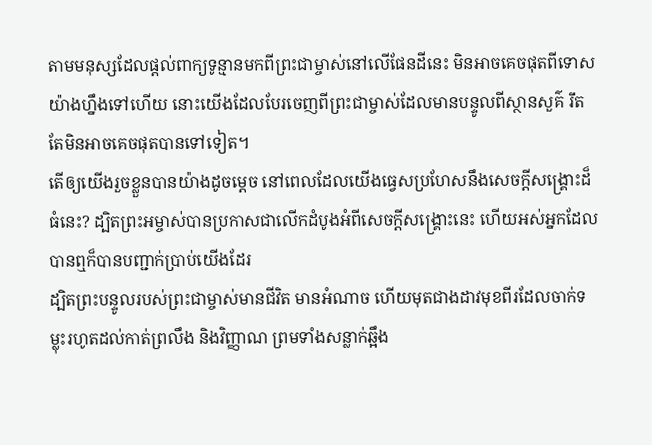តាមមនុស្សដែលផ្ដល់ពាក្យទូន្មានមកពីព្រះជាម្ចាស់នៅលើផែនដីនេះ មិនអាចគេចផុតពីទោសយ៉ាងហ្នឹងទៅហើយ នោះយើងដែលបែរចេញពីព្រះជាម្ចាស់ដែលមានបន្ទូលពីស្ថានសួគ៌ រឹតតែមិនអាចគេចផុតបានទៅទៀត។
តើឲ្យយើងរួចខ្លួនបានយ៉ាងដូចម្តេច នៅពេលដែលយើងធ្វេសប្រហែសនឹងសេចក្ដីសង្គ្រោះដ៏ធំនេះ? ដ្បិតព្រះអម្ចាស់បានប្រកាសជាលើកដំបូងអំពីសេចក្ដីសង្គ្រោះនេះ ហើយអស់អ្នកដែលបានឮក៏បានបញ្ជាក់ប្រាប់យើងដែរ
ដ្បិតព្រះបន្ទូលរបស់ព្រះជាម្ចាស់មានជីវិត មានអំណាច ហើយមុតជាងដាវមុខពីរដែលចាក់ទម្លុះរហូតដល់កាត់ព្រលឹង និងវិញ្ញាណ ព្រមទាំងសន្លាក់ឆ្អឹង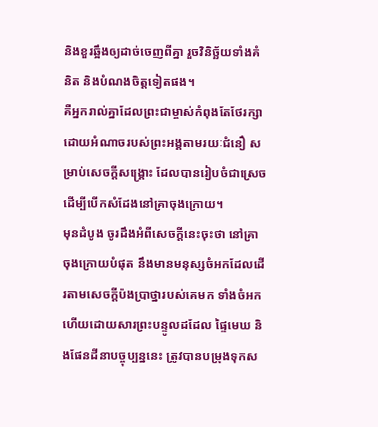និងខួរឆ្អឹងឲ្យដាច់ចេញពីគ្នា រួចវិនិច្ឆ័យទាំងគំនិត និងបំណងចិត្តទៀតផង។
គឺអ្នករាល់គ្នាដែលព្រះជាម្ចាស់កំពុងតែថែរក្សាដោយអំណាចរបស់ព្រះអង្គតាមរយៈជំនឿ សម្រាប់សេចក្ដីសង្គ្រោះ ដែលបានរៀបចំជាស្រេចដើម្បីបើកសំដែងនៅគ្រាចុងក្រោយ។
មុនដំបូង ចូរដឹងអំពីសេចក្ដីនេះចុះថា នៅគ្រាចុងក្រោយបំផុត នឹងមានមនុស្សចំអកដែលដើរតាមសេចក្ដីប៉ងប្រាថ្នារបស់គេមក ទាំងចំអក
ហើយដោយសារព្រះបន្ទូលដដែល ផ្ទៃមេឃ និងផែនដីនាបច្ចុប្បន្ននេះ ត្រូវបានបម្រុងទុកស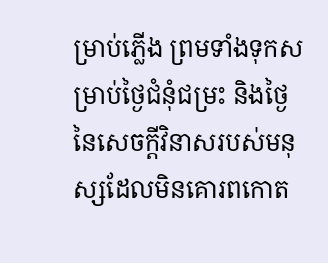ម្រាប់ភ្លើង ព្រមទាំងទុកសម្រាប់ថ្ងៃជំនុំជម្រះ និងថ្ងៃនៃសេចក្ដីវិនាសរបស់មនុស្សដែលមិនគោរពកោត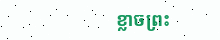ខ្លាចព្រះ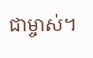ជាម្ចាស់។